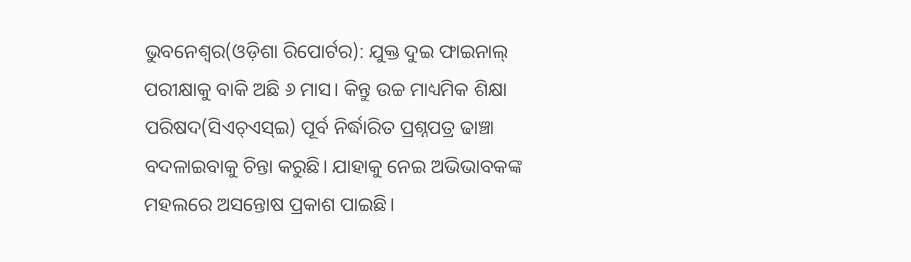ଭୁବନେଶ୍ୱର(ଓଡ଼ିଶା ରିପୋର୍ଟର): ଯୁକ୍ତ ଦୁଇ ଫାଇନାଲ୍ ପରୀକ୍ଷାକୁ ବାକି ଅଛି ୬ ମାସ। କିନ୍ତୁ ଉଚ୍ଚ ମାଧ୍ୟମିକ ଶିକ୍ଷା ପରିଷଦ(ସିଏଚ୍ଏସ୍ଇ) ପୂର୍ବ ନିର୍ଦ୍ଧାରିତ ପ୍ରଶ୍ନପତ୍ର ଢାଞ୍ଚା ବଦଳାଇବାକୁ ଚିନ୍ତା କରୁଛି। ଯାହାକୁ ନେଇ ଅଭିଭାବକଙ୍କ ମହଲରେ ଅସନ୍ତୋଷ ପ୍ରକାଶ ପାଇଛି।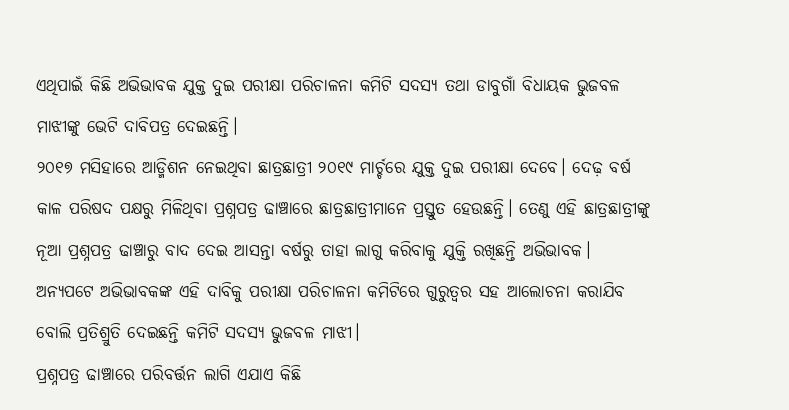ଏଥିପାଇଁ କିଛି ଅଭିଭାବକ ଯୁକ୍ତ ଦୁଇ ପରୀକ୍ଷା ପରିଚାଳନା କମିଟି ସଦସ୍ୟ ତଥା ଡାବୁଗାଁ ବିଧାୟକ ଭୁଜବଳ ମାଝୀଙ୍କୁ ଭେଟି ଦାବିପତ୍ର ଦେଇଛନ୍ତି।
୨୦୧୭ ମସିହାରେ ଆଡ୍ମିଶନ ନେଇଥିବା ଛାତ୍ରଛାତ୍ରୀ ୨୦୧୯ ମାର୍ଚ୍ଚରେ ଯୁକ୍ତ ଦୁଇ ପରୀକ୍ଷା ଦେବେ। ଦେଢ଼ ବର୍ଷ କାଳ ପରିଷଦ ପକ୍ଷରୁ ମିଳିଥିବା ପ୍ରଶ୍ନପତ୍ର ଢାଞ୍ଚାରେ ଛାତ୍ରଛାତ୍ରୀମାନେ ପ୍ରସ୍ତୁତ ହେଉଛନ୍ତି। ତେଣୁ ଏହି ଛାତ୍ରଛାତ୍ରୀଙ୍କୁ ନୂଆ ପ୍ରଶ୍ନପତ୍ର ଢାଞ୍ଚାରୁ ବାଦ ଦେଇ ଆସନ୍ତା ବର୍ଷରୁ ତାହା ଲାଗୁ କରିବାକୁ ଯୁକ୍ତି ରଖିଛନ୍ତି ଅଭିଭାବକ।
ଅନ୍ୟପଟେ ଅଭିଭାବକଙ୍କ ଏହି ଦାବିକୁ ପରୀକ୍ଷା ପରିଚାଳନା କମିଟିରେ ଗୁରୁତ୍ୱର ସହ ଆଲୋଚନା କରାଯିବ ବୋଲି ପ୍ରତିଶ୍ରୁତି ଦେଇଛନ୍ତି କମିଟି ସଦସ୍ୟ ଭୁଜବଳ ମାଝୀ।
ପ୍ରଶ୍ନପତ୍ର ଢାଞ୍ଚାରେ ପରିବର୍ତ୍ତନ ଲାଗି ଏଯାଏ କିଛି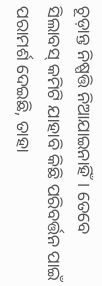ଚୂଡ଼ାନ୍ତ ନିଷ୍ପତ୍ତି ନିଆଯାଇନାହିଁ। ତେବେ ସିଲାବସ୍ କମିଟି ଯାହାବି କିଛି ପରିବର୍ତ୍ତନ ପାଇଁ ପରାମର୍ଶ ଦେଇଛି, ତାହା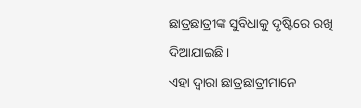ଛାତ୍ରଛାତ୍ରୀଙ୍କ ସୁବିଧାକୁ ଦୃଷ୍ଟିରେ ରଖି ଦିଆଯାଇଛି।
ଏହା ଦ୍ୱାରା ଛାତ୍ରଛାତ୍ରୀମାନେ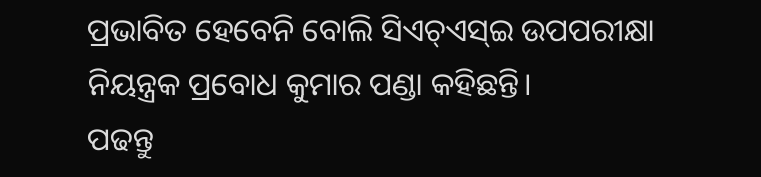ପ୍ରଭାବିତ ହେବେନି ବୋଲି ସିଏଚ୍ଏସ୍ଇ ଉପପରୀକ୍ଷା ନିୟନ୍ତ୍ରକ ପ୍ରବୋଧ କୁମାର ପଣ୍ଡା କହିଛନ୍ତି।
ପଢନ୍ତୁ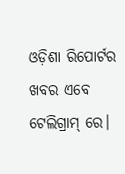ଓଡ଼ିଶା ରିପୋର୍ଟର ଖବର ଏବେ ଟେଲିଗ୍ରାମ୍ ରେ।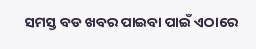ସମସ୍ତ ବଡ ଖବର ପାଇବା ପାଇଁ ଏଠାରେ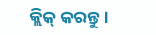କ୍ଲିକ୍ କରନ୍ତୁ।